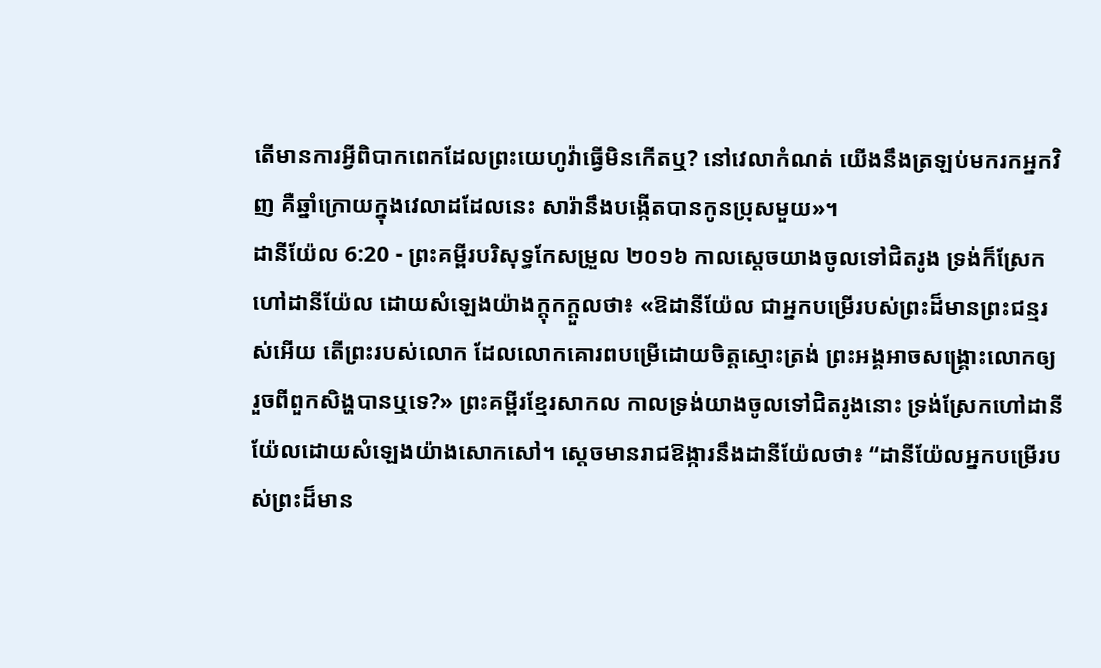តើមានការអ្វីពិបាកពេកដែលព្រះយេហូវ៉ាធ្វើមិនកើតឬ? នៅវេលាកំណត់ យើងនឹងត្រឡប់មករកអ្នកវិញ គឺឆ្នាំក្រោយក្នុងវេលាដដែលនេះ សារ៉ានឹងបង្កើតបានកូនប្រុសមួយ»។
ដានីយ៉ែល 6:20 - ព្រះគម្ពីរបរិសុទ្ធកែសម្រួល ២០១៦ កាលស្ដេចយាងចូលទៅជិតរូង ទ្រង់ក៏ស្រែកហៅដានីយ៉ែល ដោយសំឡេងយ៉ាងក្ដុកក្ដួលថា៖ «ឱដានីយ៉ែល ជាអ្នកបម្រើរបស់ព្រះដ៏មានព្រះជន្មរស់អើយ តើព្រះរបស់លោក ដែលលោកគោរពបម្រើដោយចិត្តស្មោះត្រង់ ព្រះអង្គអាចសង្គ្រោះលោកឲ្យរួចពីពួកសិង្ហបានឬទេ?» ព្រះគម្ពីរខ្មែរសាកល កាលទ្រង់យាងចូលទៅជិតរូងនោះ ទ្រង់ស្រែកហៅដានីយ៉ែលដោយសំឡេងយ៉ាងសោកសៅ។ ស្ដេចមានរាជឱង្ការនឹងដានីយ៉ែលថា៖ “ដានីយ៉ែលអ្នកបម្រើរបស់ព្រះដ៏មាន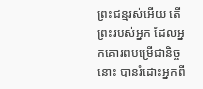ព្រះជន្មរស់អើយ តើព្រះរបស់អ្នក ដែលអ្នកគោរពបម្រើជានិច្ចនោះ បានរំដោះអ្នកពី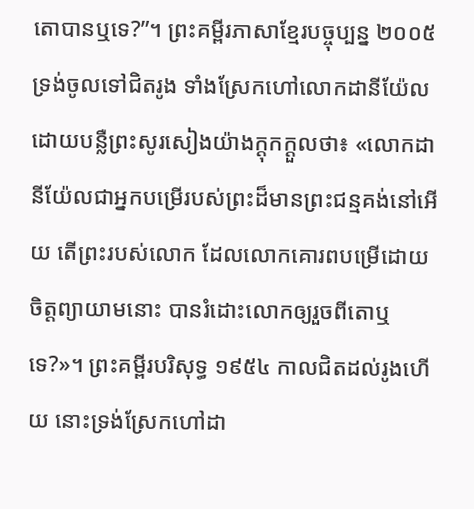តោបានឬទេ?”។ ព្រះគម្ពីរភាសាខ្មែរបច្ចុប្បន្ន ២០០៥ ទ្រង់ចូលទៅជិតរូង ទាំងស្រែកហៅលោកដានីយ៉ែល ដោយបន្លឺព្រះសូរសៀងយ៉ាងក្ដុកក្ដួលថា៖ «លោកដានីយ៉ែលជាអ្នកបម្រើរបស់ព្រះដ៏មានព្រះជន្មគង់នៅអើយ តើព្រះរបស់លោក ដែលលោកគោរពបម្រើដោយចិត្តព្យាយាមនោះ បានរំដោះលោកឲ្យរួចពីតោឬទេ?»។ ព្រះគម្ពីរបរិសុទ្ធ ១៩៥៤ កាលជិតដល់រូងហើយ នោះទ្រង់ស្រែកហៅដា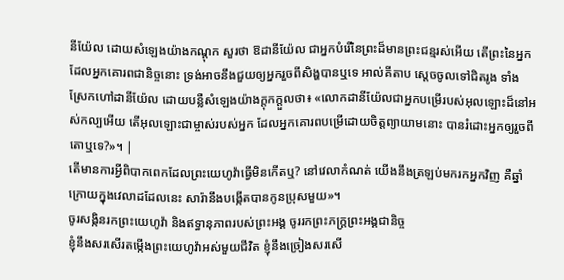នីយ៉ែល ដោយសំឡេងយ៉ាងកណ្តុក សួរថា ឱដានីយ៉ែល ជាអ្នកបំរើនៃព្រះដ៏មានព្រះជន្មរស់អើយ តើព្រះនៃអ្នក ដែលអ្នកគោរពជានិច្ចនោះ ទ្រង់អាចនឹងជួយឲ្យអ្នករួចពីសិង្ហបានឬទេ អាល់គីតាប ស្តេចចូលទៅជិតរូង ទាំងស្រែកហៅដានីយ៉ែល ដោយបន្លឺសំឡេងយ៉ាងក្ដុកក្ដួលថា៖ «លោកដានីយ៉ែលជាអ្នកបម្រើរបស់អុលឡោះដ៏នៅអស់កល្បអើយ តើអុលឡោះជាម្ចាស់របស់អ្នក ដែលអ្នកគោរពបម្រើដោយចិត្តព្យាយាមនោះ បានរំដោះអ្នកឲ្យរួចពីតោឬទេ?»។ |
តើមានការអ្វីពិបាកពេកដែលព្រះយេហូវ៉ាធ្វើមិនកើតឬ? នៅវេលាកំណត់ យើងនឹងត្រឡប់មករកអ្នកវិញ គឺឆ្នាំក្រោយក្នុងវេលាដដែលនេះ សារ៉ានឹងបង្កើតបានកូនប្រុសមួយ»។
ចូរសង្កិនរកព្រះយេហូវ៉ា និងឥទ្ធានុភាពរបស់ព្រះអង្គ ចូររកព្រះភក្ត្រព្រះអង្គជានិច្ច
ខ្ញុំនឹងសរសើរតម្កើងព្រះយេហូវ៉ាអស់មួយជីវិត ខ្ញុំនឹងច្រៀងសរសើ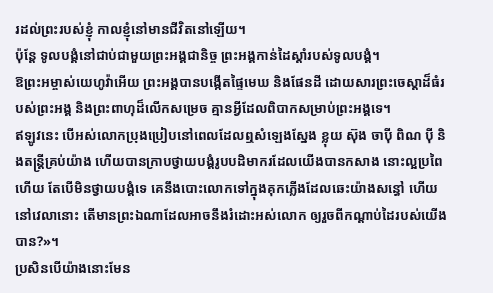រដល់ព្រះរបស់ខ្ញុំ កាលខ្ញុំនៅមានជីវិតនៅឡើយ។
ប៉ុន្តែ ទូលបង្គំនៅជាប់ជាមួយព្រះអង្គជានិច្ច ព្រះអង្គកាន់ដៃស្តាំរបស់ទូលបង្គំ។
ឱព្រះអម្ចាស់យេហូវ៉ាអើយ ព្រះអង្គបានបង្កើតផ្ទៃមេឃ និងផែនដី ដោយសារព្រះចេស្តាដ៏ធំរបស់ព្រះអង្គ និងព្រះពាហុដ៏លើកសម្រេច គ្មានអ្វីដែលពិបាកសម្រាប់ព្រះអង្គទេ។
ឥឡូវនេះ បើអស់លោកប្រុងប្រៀបនៅពេលដែលឮសំឡេងស្នែង ខ្លុយ ស៊ុង ចាប៉ី ពិណ ប៉ី និងតន្ត្រីគ្រប់យ៉ាង ហើយបានក្រាបថ្វាយបង្គំរូបបដិមាករដែលយើងបានកសាង នោះល្អប្រពៃហើយ តែបើមិនថ្វាយបង្គំទេ គេនឹងបោះលោកទៅក្នុងគុកភ្លើងដែលឆេះយ៉ាងសន្ធៅ ហើយនៅវេលានោះ តើមានព្រះឯណាដែលអាចនឹងរំដោះអស់លោក ឲ្យរួចពីកណ្ដាប់ដៃរបស់យើងបាន?»។
ប្រសិនបើយ៉ាងនោះមែន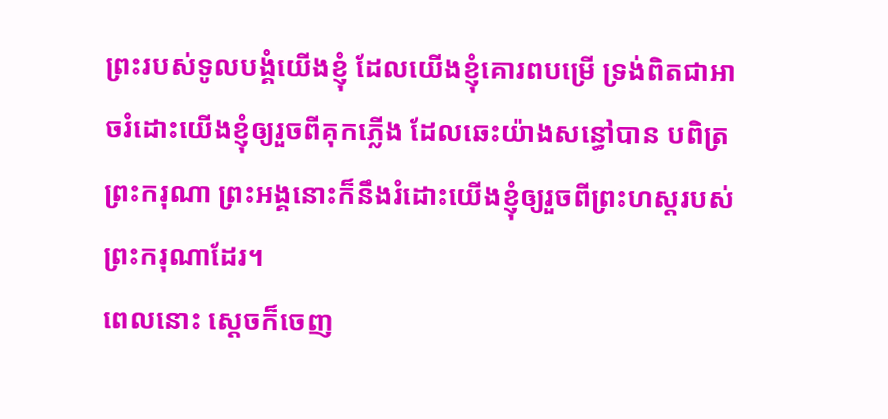ព្រះរបស់ទូលបង្គំយើងខ្ញុំ ដែលយើងខ្ញុំគោរពបម្រើ ទ្រង់ពិតជាអាចរំដោះយើងខ្ញុំឲ្យរួចពីគុកភ្លើង ដែលឆេះយ៉ាងសន្ធៅបាន បពិត្រព្រះករុណា ព្រះអង្គនោះក៏នឹងរំដោះយើងខ្ញុំឲ្យរួចពីព្រះហស្តរបស់ព្រះករុណាដែរ។
ពេលនោះ ស្ដេចក៏ចេញ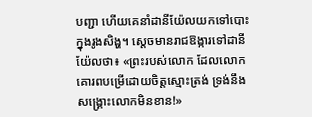បញ្ជា ហើយគេនាំដានីយ៉ែលយកទៅបោះក្នុងរូងសិង្ហ។ ស្ដេចមានរាជឱង្ការទៅដានីយ៉ែលថា៖ «ព្រះរបស់លោក ដែលលោកគោរពបម្រើដោយចិត្តស្មោះត្រង់ ទ្រង់នឹងសង្គ្រោះលោកមិនខាន!»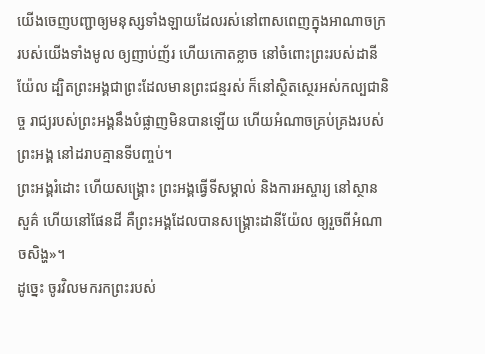យើងចេញបញ្ជាឲ្យមនុស្សទាំងឡាយដែលរស់នៅពាសពេញក្នុងអាណាចក្ររបស់យើងទាំងមូល ឲ្យញាប់ញ័រ ហើយកោតខ្លាច នៅចំពោះព្រះរបស់ដានីយ៉ែល ដ្បិតព្រះអង្គជាព្រះដែលមានព្រះជន្មរស់ ក៏នៅស្ថិតស្ថេរអស់កល្បជានិច្ច រាជ្យរបស់ព្រះអង្គនឹងបំផ្លាញមិនបានឡើយ ហើយអំណាចគ្រប់គ្រងរបស់ព្រះអង្គ នៅដរាបគ្មានទីបញ្ចប់។
ព្រះអង្គរំដោះ ហើយសង្គ្រោះ ព្រះអង្គធ្វើទីសម្គាល់ និងការអស្ចារ្យ នៅស្ថានសួគ៌ ហើយនៅផែនដី គឺព្រះអង្គដែលបានសង្គ្រោះដានីយ៉ែល ឲ្យរួចពីអំណាចសិង្ហ»។
ដូច្នេះ ចូរវិលមករកព្រះរបស់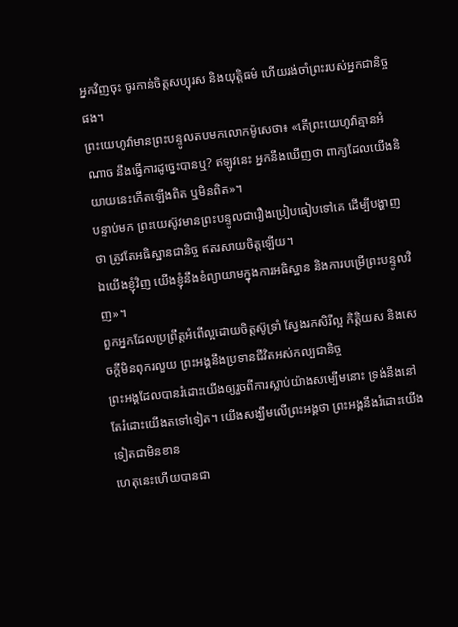អ្នកវិញចុះ ចូរកាន់ចិត្តសប្បុរស និងយុត្តិធម៌ ហើយរង់ចាំព្រះរបស់អ្នកជានិច្ចផង។
ព្រះយេហូវ៉ាមានព្រះបន្ទូលតបមកលោកម៉ូសេថា៖ «តើព្រះយេហូវ៉ាគ្មានអំណាច នឹងធ្វើការដូច្នេះបានឬ? ឥឡូវនេះ អ្នកនឹងឃើញថា ពាក្យដែលយើងនិយាយនេះកើតឡើងពិត ឬមិនពិត»។
បន្ទាប់មក ព្រះយេស៊ូវមានព្រះបន្ទូលជារឿងប្រៀបធៀបទៅគេ ដើម្បីបង្ហាញថា ត្រូវតែអធិស្ឋានជានិច្ច ឥតរសាយចិត្តឡើយ។
ឯយើងខ្ញុំវិញ យើងខ្ញុំនឹងខំព្យាយាមក្នុងការអធិស្ឋាន និងការបម្រើព្រះបន្ទូលវិញ»។
ពួកអ្នកដែលប្រព្រឹត្តអំពើល្អដោយចិត្តស៊ូទ្រាំ ស្វែងរកសិរីល្អ កិត្តិយស និងសេចក្តីមិនពុករលួយ ព្រះអង្គនឹងប្រទានជីវិតអស់កល្បជានិច្ច
ព្រះអង្គដែលបានរំដោះយើងឲ្យរួចពីការស្លាប់យ៉ាងសម្បើមនោះ ទ្រង់នឹងនៅតែរំដោះយើងតទៅទៀត។ យើងសង្ឃឹមលើព្រះអង្គថា ព្រះអង្គនឹងរំដោះយើងទៀតជាមិនខាន
ហេតុនេះហើយបានជា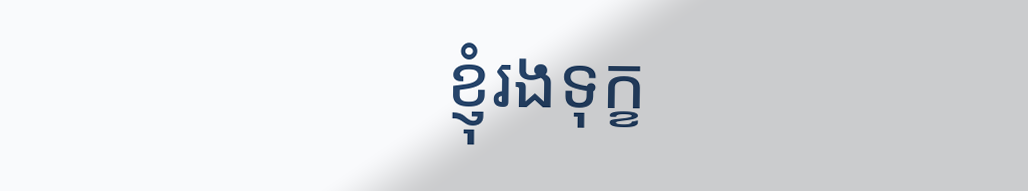ខ្ញុំរងទុក្ខ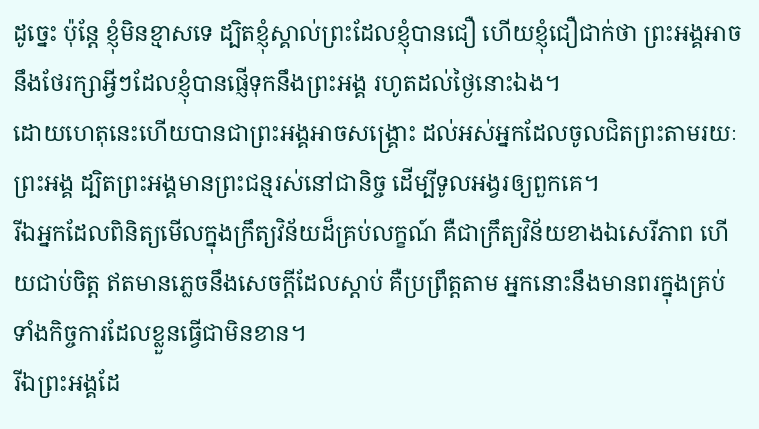ដូច្នេះ ប៉ុន្ដែ ខ្ញុំមិនខ្មាសទេ ដ្បិតខ្ញុំស្គាល់ព្រះដែលខ្ញុំបានជឿ ហើយខ្ញុំជឿជាក់ថា ព្រះអង្គអាចនឹងថែរក្សាអ្វីៗដែលខ្ញុំបានផ្ញើទុកនឹងព្រះអង្គ រហូតដល់ថ្ងៃនោះឯង។
ដោយហេតុនេះហើយបានជាព្រះអង្គអាចសង្គ្រោះ ដល់អស់អ្នកដែលចូលជិតព្រះតាមរយៈព្រះអង្គ ដ្បិតព្រះអង្គមានព្រះជន្មរស់នៅជានិច្ច ដើម្បីទូលអង្វរឲ្យពួកគេ។
រីឯអ្នកដែលពិនិត្យមើលក្នុងក្រឹត្យវិន័យដ៏គ្រប់លក្ខណ៍ គឺជាក្រឹត្យវិន័យខាងឯសេរីភាព ហើយជាប់ចិត្ត ឥតមានភ្លេចនឹងសេចក្ដីដែលស្តាប់ គឺប្រព្រឹត្តតាម អ្នកនោះនឹងមានពរក្នុងគ្រប់ទាំងកិច្ចការដែលខ្លួនធ្វើជាមិនខាន។
រីឯព្រះអង្គដែ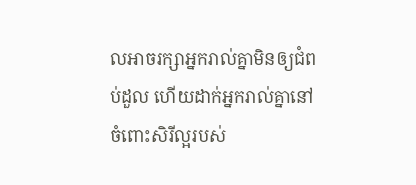លអាចរក្សាអ្នករាល់គ្នាមិនឲ្យជំពប់ដួល ហើយដាក់អ្នករាល់គ្នានៅចំពោះសិរីល្អរបស់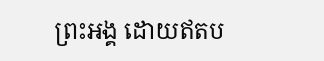ព្រះអង្គ ដោយឥតប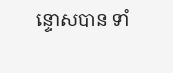ន្ទោសបាន ទាំ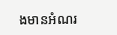ងមានអំណរ